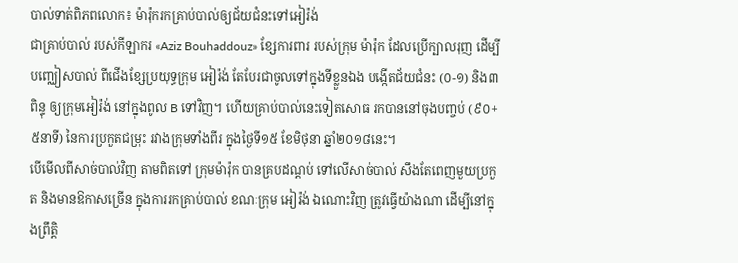បាល់ទាត់ពិភពលោក៖ ម៉ារ៉ុករកគ្រាប់បាល់ឲ្យជ័យជំនះទៅអៀរ៉ង់
ជាគ្រាប់បាល់ របស់កីឡាករ «Aziz Bouhaddouz» ខ្សែការពារ របស់ក្រុម ម៉ារ៉ុក ដែលប្រើក្បាលរុញ ដើម្បីបញ្ឈៀសបាល់ ពីជើងខ្សែប្រយុទ្ធក្រុម អៀរ៉ង់ តែបែរជាចូលទៅក្នុងទីខ្លួនឯង បង្កើតជ័យជំនះ (០-១) និង៣ពិន្ទុ ឲ្យក្រុមអៀរ៉ង់ នៅក្នុងពូល B ទៅវិញ។ ហើយគ្រាប់បាល់នេះទៀតសោធ រកបាននៅចុងបញ្ចប់ (៩០+៥នាទី) នៃការប្រកួតជម្រុះ រវាងក្រុមទាំងពីរ ក្នុងថ្ងៃទី១៥ ខែមិថុនា ឆ្នាំ២០១៨នេះ។
បើមើលពីសាច់បាល់វិញ តាមពិតទៅ ក្រុមម៉ារ៉ុក បានគ្របដណ្ដប់ ទៅលើសាច់បាល់ សឹងតែពេញមួយប្រកួត និងមានឱកាសច្រើន ក្នុងការរកគ្រាប់បាល់ ខណៈក្រុម អៀរ៉ង់ ឯណោះវិញ ត្រូវធ្វើយ៉ាងណា ដើម្បីនៅក្នុងព្រឹត្តិ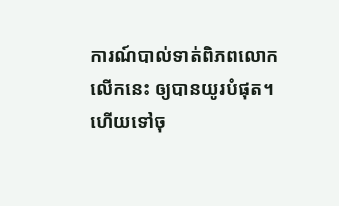ការណ៍បាល់ទាត់ពិភពលោក លើកនេះ ឲ្យបានយូរបំផុត។ ហើយទៅចុ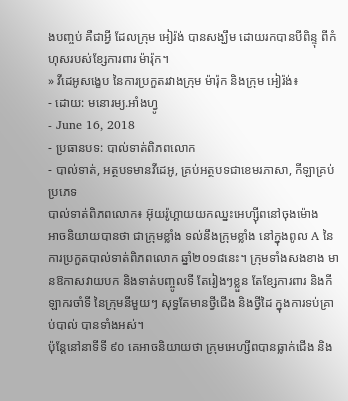ងបញ្ចប់ គឺជាអ្វី ដែលក្រុម អៀរ៉ង់ បានសង្ឃឹម ដោយរកបានបីពិន្ទុ ពីកំហុសរបស់ខ្សែការពារ ម៉ារ៉ុក។
» វីដេអូសង្ខេប នៃការប្រកួតរវាងក្រុម ម៉ារ៉ុក និងក្រុម អៀរ៉ង់៖
- ដោយ: មនោរម្យ.អាំងហ្វូ
- June 16, 2018
- ប្រធានបទ: បាល់ទាត់ពិភពលោក
- បាល់ទាត់, អត្ថបទមានវីដេអូ, គ្រប់អត្ថបទជាខេមរភាសា, កីឡាគ្រប់ប្រភេទ
បាល់ទាត់ពិភពលោក៖ អ៊ុយរ៉ូហ្គាយយកឈ្នះអេហ្ស៊ីពនៅចុងម៉ោង
អាចនិយាយបានថា ជាក្រុមខ្លាំង ទល់នឹងក្រុមខ្លាំង នៅក្នុងពូល A នៃការប្រកួតបាល់ទាត់ពិភពលោក ឆ្នាំ២០១៨នេះ។ ក្រុមទាំងសងខាង មានឱកាសវាយបក និងទាត់បញ្ចូលទី តែរៀងៗខ្លួន តែខ្សែការពារ និងកីឡាករចាំទី នៃក្រុមនីមួយៗ សុទ្ធតែមានថ្វីជើង និងថ្វីដៃ ក្នុងការទប់គ្រាប់បាល់ បានទាំងអស់។
ប៉ុន្តែនៅនាទីទី ៩០ គេអាចនិយាយថា ក្រុមអេហ្សីពបានធ្លាក់ជើង និង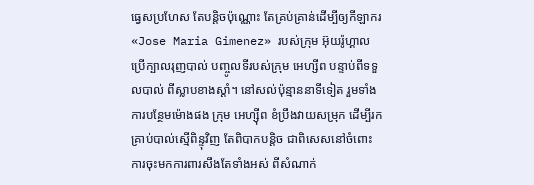ធ្វេសប្រហែស តែបន្តិចប៉ុណ្ណោះ តែគ្រប់គ្រាន់ដើម្បីឲ្យកីឡាករ «Jose Maria Gimenez» របស់ក្រុម អ៊ុយរ៉ូហ្គាល ប្រើក្បាលរុញបាល់ បញ្ចូលទីរបស់ក្រុម អេហ្សីព បន្ទាប់ពីទទួលបាល់ ពីស្លាបខាងស្ដាំ។ នៅសល់ប៉ុន្មាននាទីទៀត រួមទាំងការបន្ថែមម៉ោងផង ក្រុម អេហ្ស៊ីព ខំប្រឹងវាយសម្រុក ដើម្បីរកគ្រាប់បាល់ស្មើពិន្ទុវិញ តែពិបាកបន្តិច ជាពិសេសនៅចំពោះ ការចុះមកការពារសឹងតែទាំងអស់ ពីសំណាក់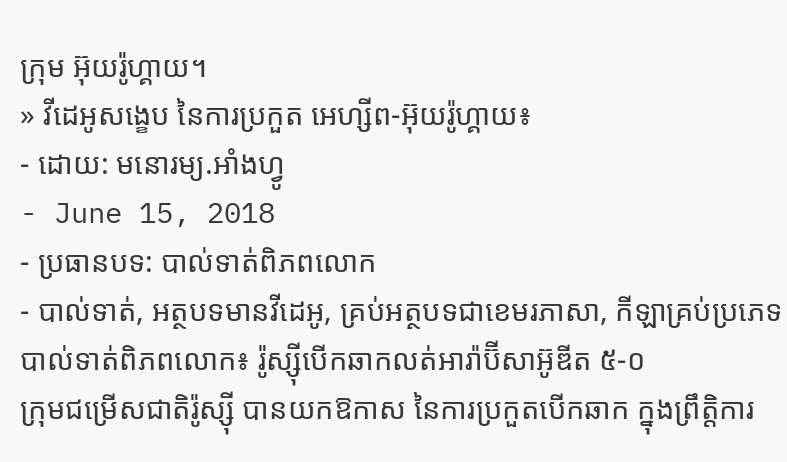ក្រុម អ៊ុយរ៉ូហ្គាយ។
» វីដេអូសង្ខេប នៃការប្រកួត អេហ្សីព-អ៊ុយរ៉ូហ្គាយ៖
- ដោយ: មនោរម្យ.អាំងហ្វូ
- June 15, 2018
- ប្រធានបទ: បាល់ទាត់ពិភពលោក
- បាល់ទាត់, អត្ថបទមានវីដេអូ, គ្រប់អត្ថបទជាខេមរភាសា, កីឡាគ្រប់ប្រភេទ
បាល់ទាត់ពិភពលោក៖ រ៉ូស្ស៊ីបើកឆាកលត់អារ៉ាប៊ីសាអ៊ូឌីត ៥-០
ក្រុមជម្រើសជាតិរ៉ូស្ស៊ី បានយកឱកាស នៃការប្រកួតបើកឆាក ក្នុងព្រឹត្តិការ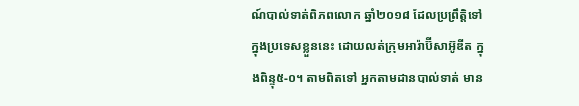ណ៍បាល់ទាត់ពិភពលោក ឆ្នាំ២០១៨ ដែលប្រព្រឹត្តិទៅក្នុងប្រទេសខ្លួននេះ ដោយលត់ក្រុមអារ៉ាប៊ីសាអ៊ូឌីត ក្នុងពិន្ទុ៥-០។ តាមពិតទៅ អ្នកតាមដានបាល់ទាត់ មាន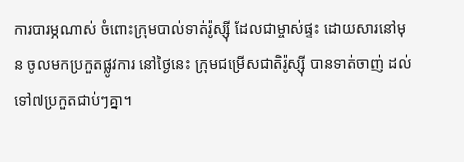ការបារម្ភណាស់ ចំពោះក្រុមបាល់ទាត់រ៉ូស្ស៊ី ដែលជាម្ចាស់ផ្ទះ ដោយសារនៅមុន ចូលមកប្រកួតផ្លូវការ នៅថ្ងៃនេះ ក្រុមជម្រើសជាតិរ៉ូស្ស៊ី បានទាត់ចាញ់ ដល់ទៅ៧ប្រកួតជាប់ៗគ្នា។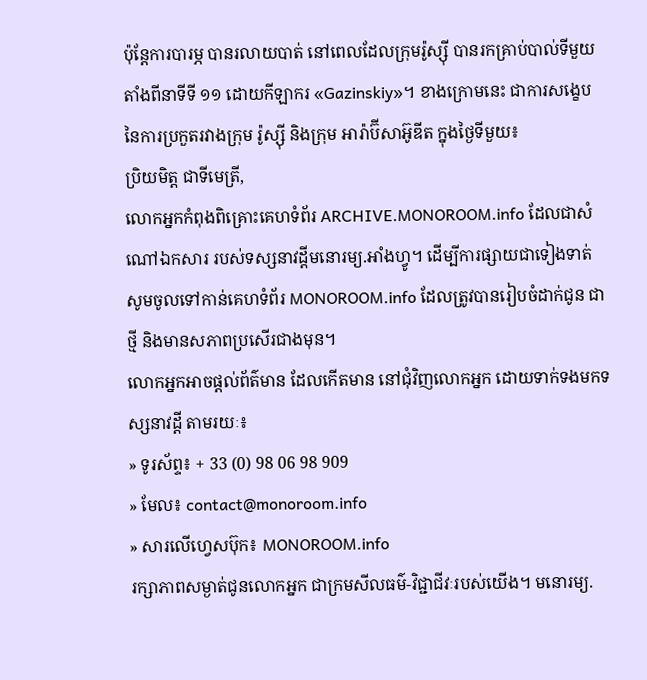ប៉ុន្តែការបារម្ភ បានរលាយបាត់ នៅពេលដែលក្រុមរ៉ូស្ស៊ី បានរកគ្រាប់បាល់ទីមួយ តាំងពីនាទីទី ១១ ដោយកីឡាករ «Gazinskiy»។ ខាងក្រោមនេះ ជាការសង្ខេប នៃការប្រកួតរវាងក្រុម រ៉ូស្ស៊ី និងក្រុម អារ៉ាប៊ីសាអ៊ូឌីត ក្នុងថ្ងៃទីមួយ៖
ប្រិយមិត្ត ជាទីមេត្រី,
លោកអ្នកកំពុងពិគ្រោះគេហទំព័រ ARCHIVE.MONOROOM.info ដែលជាសំណៅឯកសារ របស់ទស្សនាវដ្ដីមនោរម្យ.អាំងហ្វូ។ ដើម្បីការផ្សាយជាទៀងទាត់ សូមចូលទៅកាន់គេហទំព័រ MONOROOM.info ដែលត្រូវបានរៀបចំដាក់ជូន ជាថ្មី និងមានសភាពប្រសើរជាងមុន។
លោកអ្នកអាចផ្ដល់ព័ត៌មាន ដែលកើតមាន នៅជុំវិញលោកអ្នក ដោយទាក់ទងមកទស្សនាវដ្ដី តាមរយៈ៖
» ទូរស័ព្ទ៖ + 33 (0) 98 06 98 909
» មែល៖ contact@monoroom.info
» សារលើហ្វេសប៊ុក៖ MONOROOM.info
រក្សាភាពសម្ងាត់ជូនលោកអ្នក ជាក្រមសីលធម៌-វិជ្ជាជីវៈរបស់យើង។ មនោរម្យ.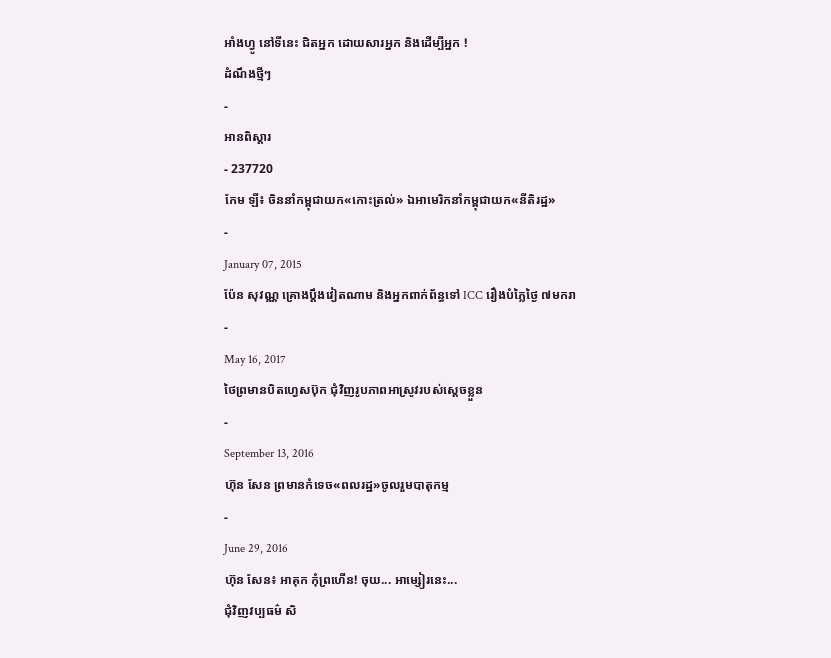អាំងហ្វូ នៅទីនេះ ជិតអ្នក ដោយសារអ្នក និងដើម្បីអ្នក !
ដំណឹងថ្មីៗ
-
អានពិស្ដារ
- 237720
កែម ឡី៖ ចិននាំកម្ពុជាយក«កោះត្រល់» ឯអាមេរិកនាំកម្ពុជាយក«នីតិរដ្ឋ»
-
January 07, 2015
ប៉ែន សុវណ្ណ គ្រោងប្តឹងវៀតណាម និងអ្នកពាក់ព័ន្ធទៅ ICC រឿងបំភ្លៃថ្ងៃ ៧មករា
-
May 16, 2017
ថៃព្រមានបិតហ្វេសប៊ុក ជុំវិញរូបភាពអាស្រូវរបស់ស្ដេចខ្លួន
-
September 13, 2016
ហ៊ុន សែន ព្រមានកំទេច«ពលរដ្ឋ»ចូលរួមបាតុកម្ម
-
June 29, 2016
ហ៊ុន សែន៖ អាគុក កុំព្រហើន! ចុយ... អាម្សៀរនេះ...
ជុំវិញវប្បធម៌ សិ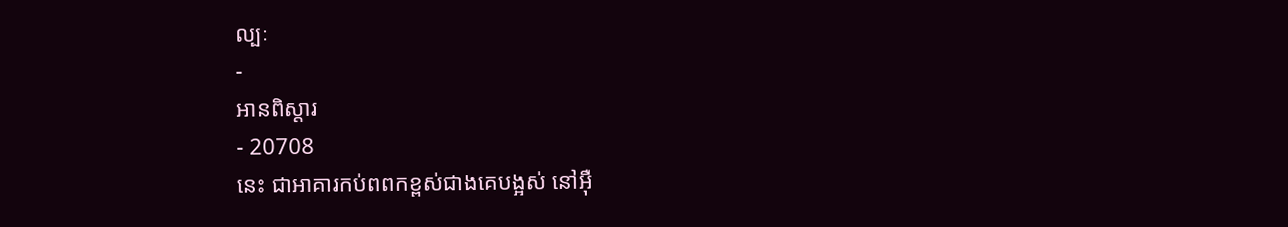ល្បៈ
-
អានពិស្ដារ
- 20708
នេះ ជាអាគារកប់ពពកខ្ពស់ជាងគេបង្អស់ នៅអ៊ឺ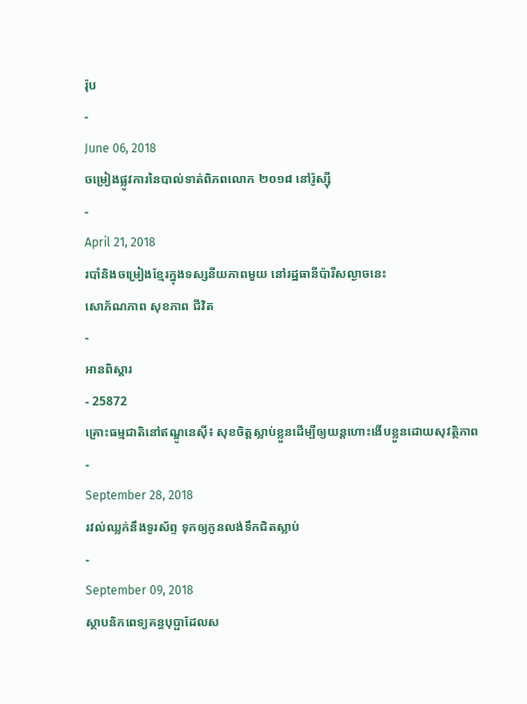រ៉ុប
-
June 06, 2018
ចម្រៀងផ្លូវការនៃបាល់ទាត់ពិភពលោក ២០១៨ នៅរ៉ូស្ស៊ី
-
April 21, 2018
របាំនិងចម្រៀងខ្មែរក្នុងទស្សនីយភាពមួយ នៅរដ្ឋធានីប៉ារីសល្ងាចនេះ
សោភ័ណភាព សុខភាព ជីវិត
-
អានពិស្ដារ
- 25872
គ្រោះធម្មជាតិនៅឥណ្ឌូនេស៊ី៖ សុខចិត្តស្លាប់ខ្លួនដើម្បីឲ្យយន្ដហោះងើបខ្លួនដោយសុវត្ថិភាព
-
September 28, 2018
រវល់ឈ្លក់នឹងទូរស័ព្ទ ទុកឲ្យកូនលង់ទឹកជិតស្លាប់
-
September 09, 2018
ស្ថាបនិកពេទ្យគន្ធបុប្ផាដែលស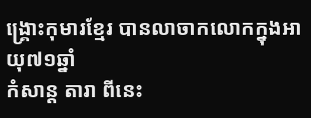ង្គ្រោះកុមារខ្មែរ បានលាចាកលោកក្នុងអាយុ៧១ឆ្នាំ
កំសាន្ដ តារា ពីនេះ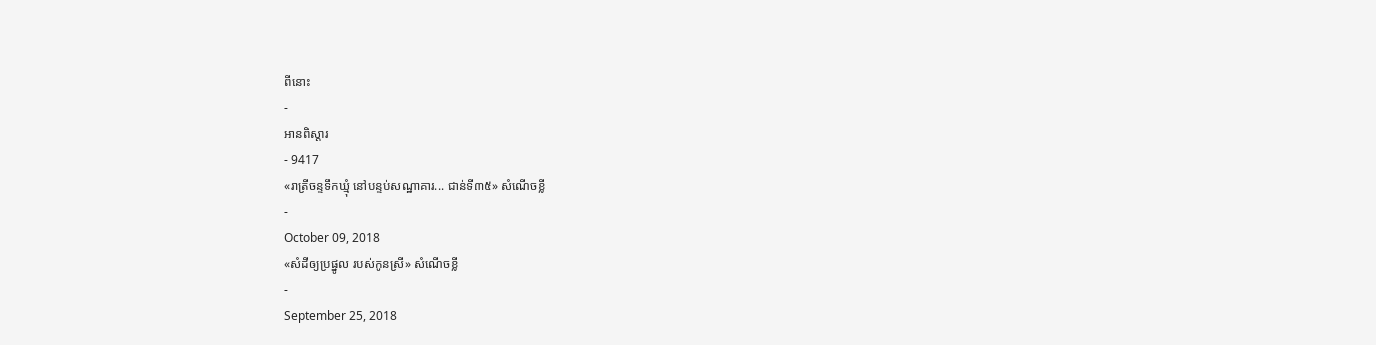ពីនោះ
-
អានពិស្ដារ
- 9417
«រាត្រីចន្ទទឹកឃ្មុំ នៅបន្ទប់សណ្ឋាគារ... ជាន់ទី៣៥» សំណើចខ្លី
-
October 09, 2018
«សំដីឲ្យប្រផ្នូល របស់កូនស្រី» សំណើចខ្លី
-
September 25, 2018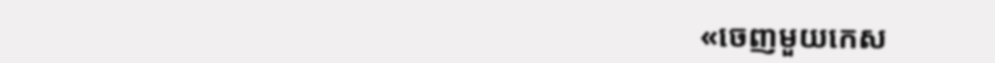«ចេញមួយកេស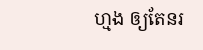ហ្មង ឲ្យតែនរ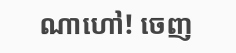ណាហៅ! ចេញ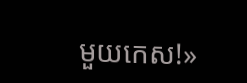មួយកេស!»